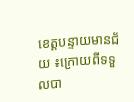ខេត្តបន្ទាយមានជ័យ ៖ក្រោយពីទទួលបា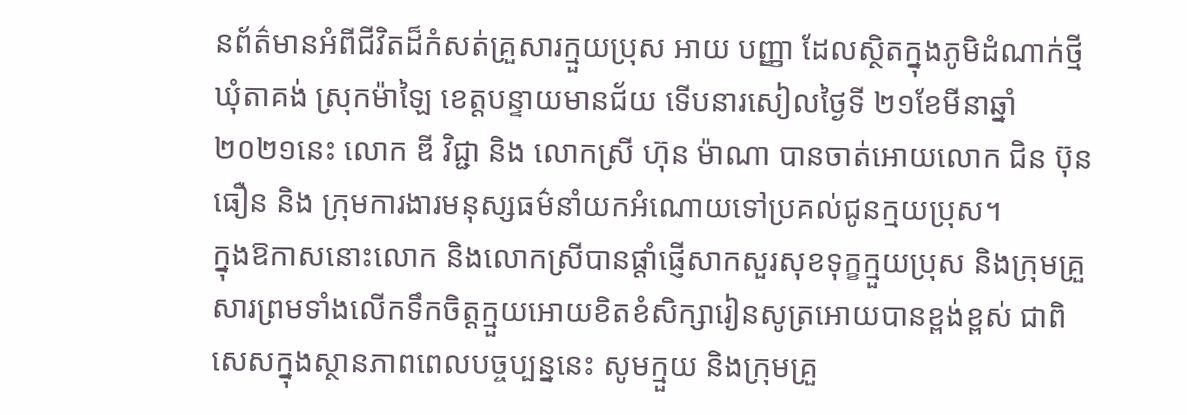នព័ត៌មានអំពីជីវិតដ៏កំសត់គ្រួសារក្មួយប្រុស អាយ បញ្ញា ដែលស្ថិតក្នុងភូមិដំណាក់ថ្មី ឃុំតាគង់ ស្រុកម៉ាឡៃ ខេត្តបន្ទាយមានជ័យ ទើបនារសៀលថ្ងៃទី ២១ខែមីនាឆ្នាំ២០២១នេះ លោក ឌី វិជ្ជា និង លោកស្រី ហ៊ុន ម៉ាណា បានចាត់អោយលោក ជិន ប៊ុនធឿន និង ក្រុមការងារមនុស្សធម៌នាំយកអំណោយទៅប្រគល់ជូនក្មយប្រុស។
ក្នុងឱកាសនោះលោក និងលោកស្រីបានផ្តាំផ្ញើសាកសួរសុខទុក្ខក្មួយប្រុស និងក្រុមគ្រួសារព្រមទាំងលើកទឹកចិត្តក្មួយអោយខិតខំសិក្សារៀនសូត្រអោយបានខ្ពង់ខ្ពស់ ជាពិសេសក្នុងស្ថានភាពពេលបច្ចប្បន្ននេះ សូមក្មួយ និងក្រុមគ្រួ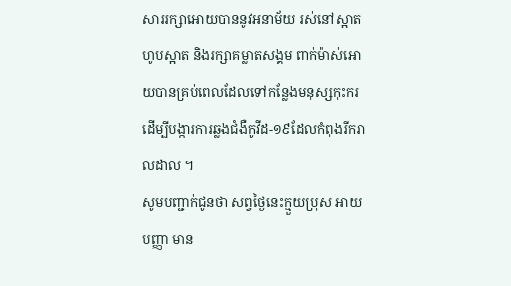សាររក្សាអោយបាននូវអនាម័យ រស់នៅស្អាត ហូបស្អាត និងរក្សាគម្លាតសង្គម ពាក់ម៉ាស់អោយបានគ្រប់ពេលដែលទៅកន្លែងមនុស្សកុះករដើម្បីបង្ការការឆ្លងជំងឺកូវីដ-១៩ដែលកំពុងរីករាលដាល ។
សូមបញ្ជាក់ជូនថា សព្វថ្ងៃនេះក្មួយប្រុស អាយ បញ្ញា មាន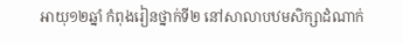អាយុ១២ឆ្នាំ កំពុងរៀនថ្នាក់ទី២ នៅសាលាបឋមសិក្សាដំណាក់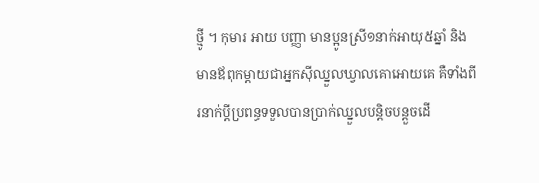ថ្មូី ។ កុមារ អាយ បញ្ញា មានប្អូនស្រី១នាក់អាយុ៥ឆ្នាំ និងមានឪពុកម្តាយជាអ្នកស៊ីឈ្នួលឃ្វាលគោអោយគេ គឺទាំងពីរនាក់ប្តីប្រពន្ធទទួលបានប្រាក់ឈ្នួលបន្តិចបន្តួចដើ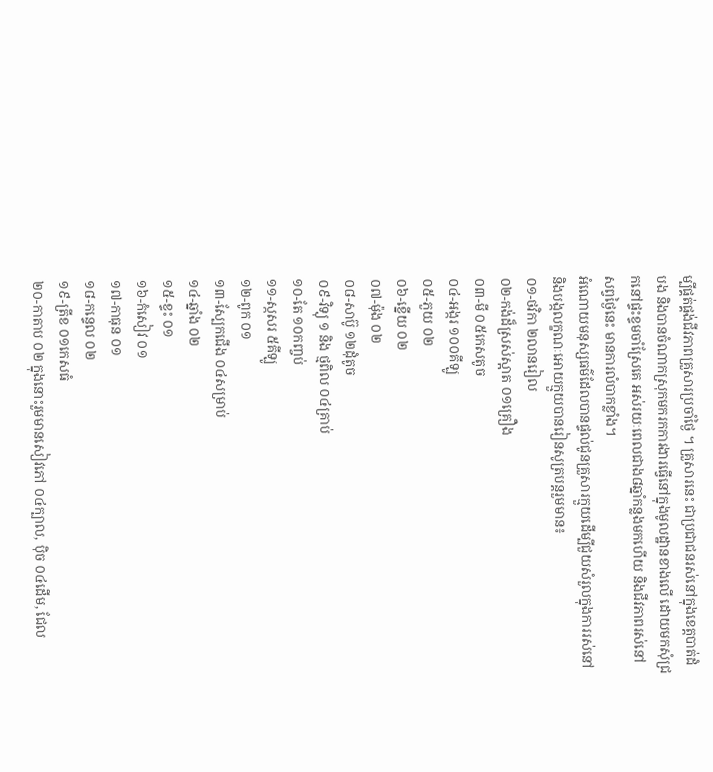ម្បីផ្គត់ផ្គង់ជីវភាពគ្រួសារប្រចាំថ្ងៃ ។ គ្រួសារនេះ ជាប្រជាជនរស់នៅក្នុងខេត្តបាត់ដំបង និងបានចំណាកស្រុកមករកការងារធ្វើនៅក្នុងមូលដ្ឋានខាងលើ ដោយមកសុំជ្រកនៅផ្ទះខ្ទមចាំស្រែគេ អស់រយៈពេលជាង៨ឆ្នាំកន្លងមកហេីយ និងជីវភាពរស់នៅសព្វថ្ងៃនេះ មានការលំបាកខ្លាំង។
អំណោយមនុស្សធម៌ដែលបានផ្ទល់ជូនគ្រួសារក្មួយដើម្បីជួយសំរួលក្នុងការរស់នៅ និងបង្កលក្ខណៈអោយក្មួយបានរៀនសូត្របន្តរួមមាន៖
០១-ថវិកា ២លានរៀល
០២-កង់ដ៏ស្រស់ស្អាត ០១គ្រឿង
០៣-មី ០៥កេសតូច
០៤-អង្ករ ១០០គីឡូ
០៥-ភួយ ០២
០៦-ខ្នើយ ០២
០៧-ម៉ុង ០២
០៨-សាប៊ូ ១២ដុំតូច
០៩-វិទ្យុ ១ និង ថ្មពិល ០៤គ្រាប់
១០-តែ ១០កញ្ចប់
១១-ស្កសរ ៥គីឡូ
១២-ពូក ០១
១៣-ស្បែកជើង ០៤សម្រាប់
១៤-ឆ្នាំង ០២
១៥-ខ្ទះ ០១
១៦-កំសៀវ ០១
១៧-កាធុន ០១
១៨-កន្ទេល ០២
១៩-ត្រីខ ០១កេសធំ
២០-កាតាប ០២ ក្នុងនោះរួមមានសៀវភៅ ០៤ក្បាល, បុិច ០៤ដើម, ជែល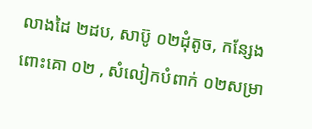លាងដៃ ២ដប, សាប៊ូ ០២ដុំតូច, កន្សែងពោះគោ ០២ , សំលៀកបំពាក់ ០២សម្រា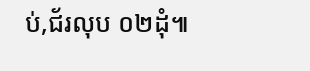ប់,ជ័រលុប ០២ដុំ៕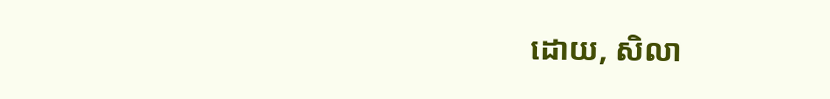ដោយ, សិលា